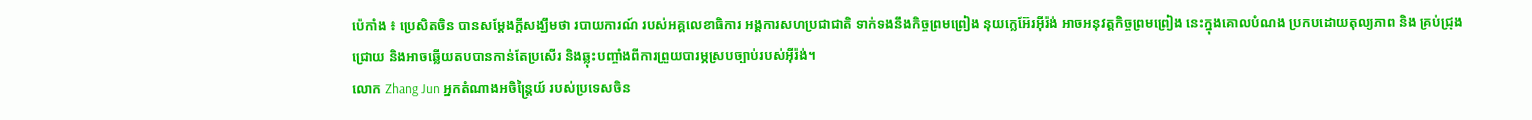ប៉េកាំង ៖ ប្រេសិតចិន បានសម្តែងក្តីសង្ឃឹមថា របាយការណ៍ របស់អគ្គលេខាធិការ អង្គការសហប្រជាជាតិ ទាក់ទងនឹងកិច្ចព្រមព្រៀង នុយក្លេអ៊ែរអ៊ីរ៉ង់ អាចអនុវត្តកិច្ចព្រមព្រៀង នេះក្នុងគោលបំណង ប្រកបដោយតុល្យភាព និង គ្រប់ជ្រុងជ្រោយ និងអាចឆ្លើយតបបានកាន់តែប្រសើរ និងឆ្លុះបញ្ចាំងពីការព្រួយបារម្ភស្របច្បាប់របស់អ៊ីរ៉ង់។
លោក Zhang Jun អ្នកតំណាងអចិន្រ្តៃយ៍ របស់ប្រទេសចិន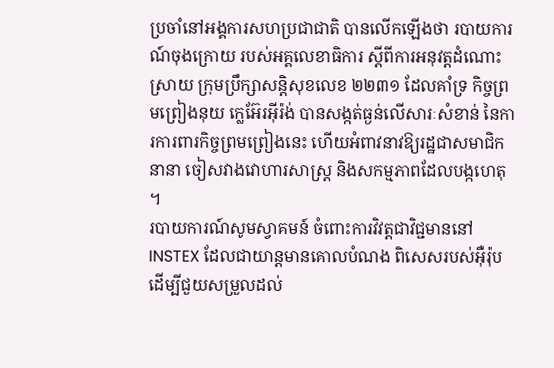ប្រចាំនៅអង្គការសហប្រជាជាតិ បានលើកឡើងថា របាយការណ៍ចុងក្រោយ របស់អគ្គលេខាធិការ ស្តីពីការអនុវត្តដំណោះស្រាយ ក្រុមប្រឹក្សាសន្តិសុខលេខ ២២៣១ ដែលគាំទ្រ កិច្ចព្រមព្រៀងនុយ ក្លេអ៊ែរអ៊ីរ៉ង់ បានសង្កត់ធ្ងន់លើសារៈសំខាន់ នៃការការពារកិច្ចព្រមព្រៀងនេះ ហើយអំពាវនាវឱ្យរដ្ឋជាសមាជិកនានា ចៀសវាងវោហារសាស្ត្រ និងសកម្មភាពដែលបង្កហេតុ ។
របាយការណ៍សូមស្វាគមន៍ ចំពោះការវិវត្តជាវិជ្ជមាននៅ INSTEX ដែលជាយាន្ដមានគោលបំណង ពិសេសរបស់អ៊ឺរ៉ុប ដើម្បីជួយសម្រួលដល់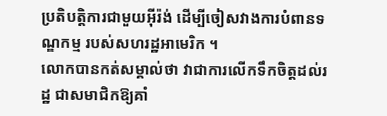ប្រតិបត្តិការជាមួយអ៊ីរ៉ង់ ដើម្បីចៀសវាងការបំពានទណ្ឌកម្ម របស់សហរដ្ឋអាមេរិក ។
លោកបានកត់សម្គាល់ថា វាជាការលើកទឹកចិត្តដល់រដ្ឋ ជាសមាជិកឱ្យគាំ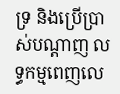ទ្រ និងប្រើប្រាស់បណ្តាញ លទ្ធកម្មពេញលេ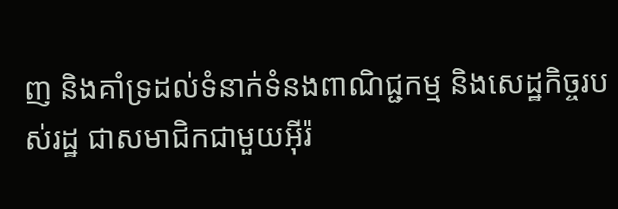ញ និងគាំទ្រដល់ទំនាក់ទំនងពាណិជ្ជកម្ម និងសេដ្ឋកិច្ចរបស់រដ្ឋ ជាសមាជិកជាមួយអ៊ីរ៉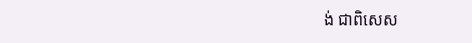ង់ ជាពិសេស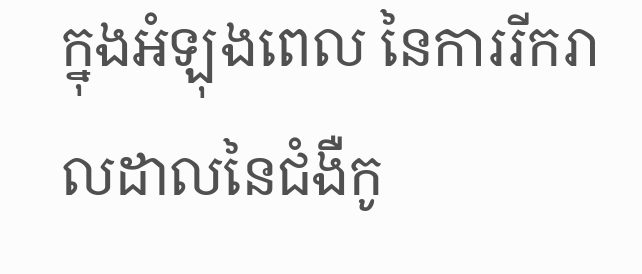ក្នុងអំឡុងពេល នៃការរីករាលដាលនៃជំងឺកូ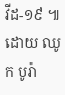វីដ-១៩ ៕
ដោយ ឈូក បូរ៉ា